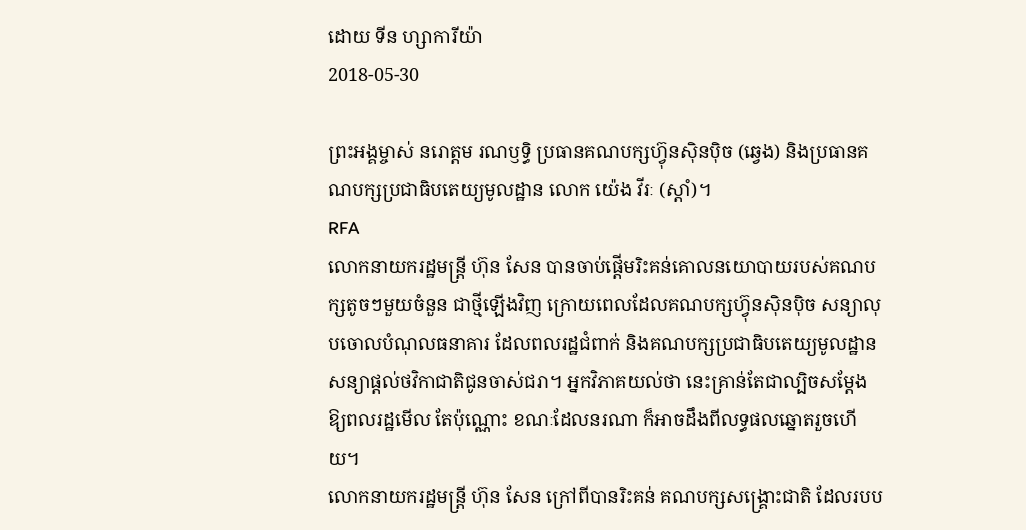ដោយ ទីន ហ្សាការីយ៉ា
2018-05-30

ព្រះអង្គម្ចាស់ នរោត្តម រណឫទ្ធិ ប្រធានគណបក្សហ៊្វុនស៊ិនប៉ិច (ឆ្វេង) និងប្រធានគណបក្សប្រជាធិបតេយ្យមូលដ្ឋាន លោក យ៉េង វីរៈ (ស្ដាំ)។
RFA
លោកនាយករដ្ឋមន្ត្រី ហ៊ុន សែន បានចាប់ផ្ដើមរិះគន់គោលនយោបាយរបស់គណបក្សតូចៗមួយចំនួន ជាថ្មីឡើងវិញ ក្រោយពេលដែលគណបក្សហ៊្វុនស៊ិនប៉ិច សន្យាលុបចោលបំណុលធនាគារ ដែលពលរដ្ឋជំពាក់ និងគណបក្សប្រជាធិបតេយ្យមូលដ្ឋាន សន្យាផ្ដល់ថវិកាជាតិជូនចាស់ជរា។ អ្នកវិភាគយល់ថា នេះគ្រាន់តែជាល្បិចសម្ដែងឱ្យពលរដ្ឋមើល តែប៉ុណ្ណោះ ខណៈដែលនរណា ក៏អាចដឹងពីលទ្ធផលឆ្នោតរួចហើយ។
លោកនាយករដ្ឋមន្ត្រី ហ៊ុន សែន ក្រៅពីបានរិះគន់ គណបក្សសង្គ្រោះជាតិ ដែលរបប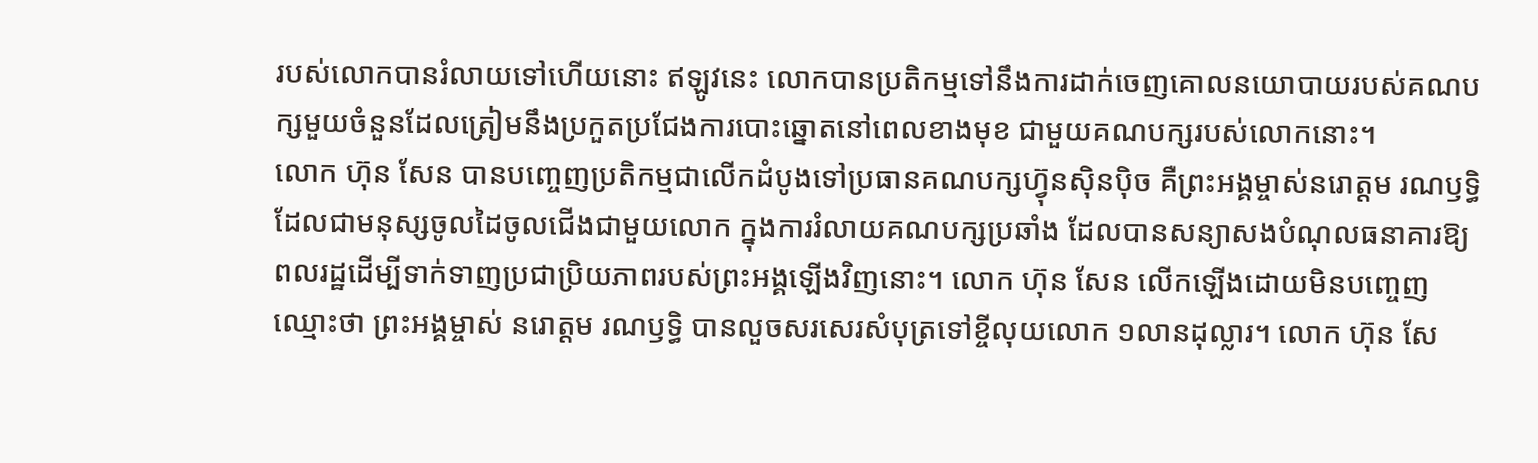របស់លោកបានរំលាយទៅហើយនោះ ឥឡូវនេះ លោកបានប្រតិកម្មទៅនឹងការដាក់ចេញគោលនយោបាយរបស់គណបក្សមួយចំនួនដែលត្រៀមនឹងប្រកួតប្រជែងការបោះឆ្នោតនៅពេលខាងមុខ ជាមួយគណបក្សរបស់លោកនោះ។
លោក ហ៊ុន សែន បានបញ្ចេញប្រតិកម្មជាលើកដំបូងទៅប្រធានគណបក្សហ៊្វុនស៊ិនប៉ិច គឺព្រះអង្គម្ចាស់នរោត្តម រណឫទ្ធិ ដែលជាមនុស្សចូលដៃចូលជើងជាមួយលោក ក្នុងការរំលាយគណបក្សប្រឆាំង ដែលបានសន្យាសងបំណុលធនាគារឱ្យពលរដ្ឋដើម្បីទាក់ទាញប្រជាប្រិយភាពរបស់ព្រះអង្គឡើងវិញនោះ។ លោក ហ៊ុន សែន លើកឡើងដោយមិនបញ្ចេញឈ្មោះថា ព្រះអង្គម្ចាស់ នរោត្ដម រណឫទ្ធិ បានលួចសរសេរសំបុត្រទៅខ្ចីលុយលោក ១លានដុល្លារ។ លោក ហ៊ុន សែ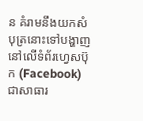ន គំរាមនឹងយកសំបុត្រនោះទៅបង្ហាញនៅលើទំព័រហ្វេសប៊ុក (Facebook) ជាសាធារ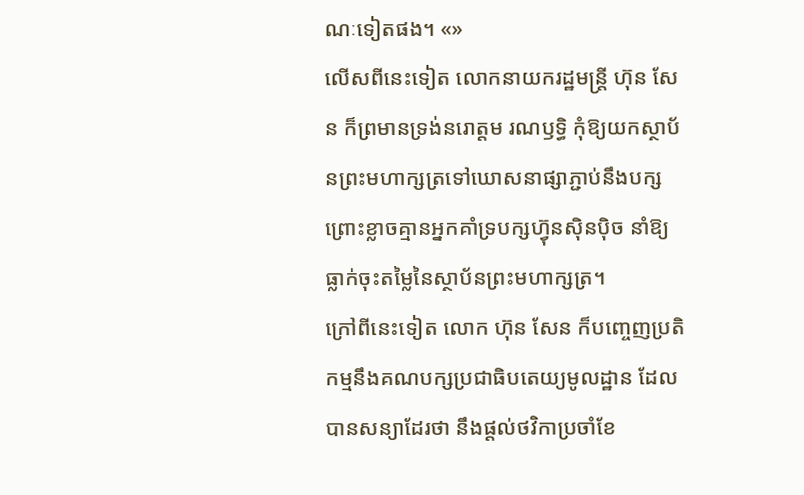ណៈទៀតផង។ «»
លើសពីនេះទៀត លោកនាយករដ្ឋមន្ត្រី ហ៊ុន សែន ក៏ព្រមានទ្រង់នរោត្តម រណឫទ្ធិ កុំឱ្យយកស្ថាប័នព្រះមហាក្សត្រទៅឃោសនាផ្សាភ្ជាប់នឹងបក្ស ព្រោះខ្លាចគ្មានអ្នកគាំទ្របក្សហ៊្វុនស៊ិនប៉ិច នាំឱ្យធ្លាក់ចុះតម្លៃនៃស្ថាប័នព្រះមហាក្សត្រ។
ក្រៅពីនេះទៀត លោក ហ៊ុន សែន ក៏បញ្ចេញប្រតិកម្មនឹងគណបក្សប្រជាធិបតេយ្យមូលដ្ឋាន ដែលបានសន្យាដែរថា នឹងផ្ដល់ថវិកាប្រចាំខែ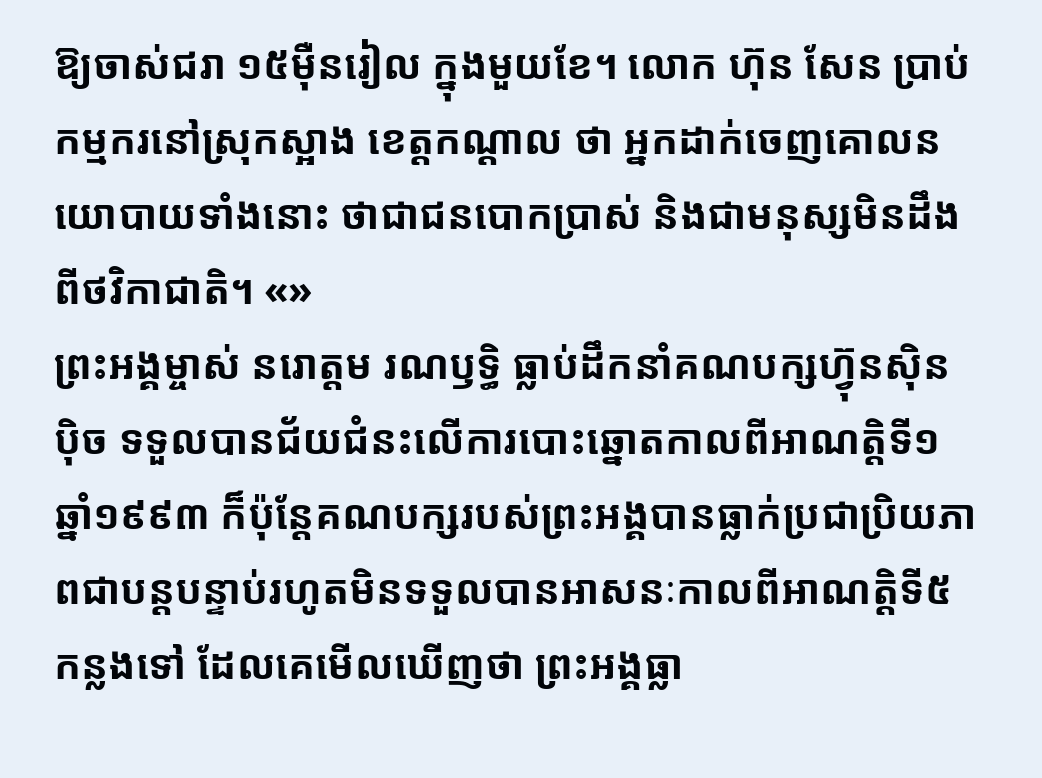ឱ្យចាស់ជរា ១៥ម៉ឺនរៀល ក្នុងមួយខែ។ លោក ហ៊ុន សែន ប្រាប់កម្មករនៅស្រុកស្អាង ខេត្តកណ្ដាល ថា អ្នកដាក់ចេញគោលនយោបាយទាំងនោះ ថាជាជនបោកប្រាស់ និងជាមនុស្សមិនដឹងពីថវិកាជាតិ។ «»
ព្រះអង្គម្ចាស់ នរោត្តម រណឫទ្ធិ ធ្លាប់ដឹកនាំគណបក្សហ៊្វុនស៊ិនប៉ិច ទទួលបានជ័យជំនះលើការបោះឆ្នោតកាលពីអាណត្តិទី១ ឆ្នាំ១៩៩៣ ក៏ប៉ុន្តែគណបក្សរបស់ព្រះអង្គបានធ្លាក់ប្រជាប្រិយភាពជាបន្តបន្ទាប់រហូតមិនទទួលបានអាសនៈកាលពីអាណត្តិទី៥ កន្លងទៅ ដែលគេមើលឃើញថា ព្រះអង្គធ្លា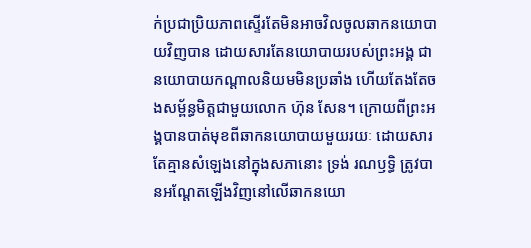ក់ប្រជាប្រិយភាពស្ទើរតែមិនអាចវិលចូលឆាកនយោបាយវិញបាន ដោយសារតែនយោបាយរបស់ព្រះអង្គ ជានយោបាយកណ្ដាលនិយមមិនប្រឆាំង ហើយតែងតែចងសម្ព័ន្ធមិត្តជាមួយលោក ហ៊ុន សែន។ ក្រោយពីព្រះអង្គបានបាត់មុខពីឆាកនយោបាយមួយរយៈ ដោយសារតែគ្មានសំឡេងនៅក្នុងសភានោះ ទ្រង់ រណឫទ្ធិ ត្រូវបានអណ្ដែតឡើងវិញនៅលើឆាកនយោ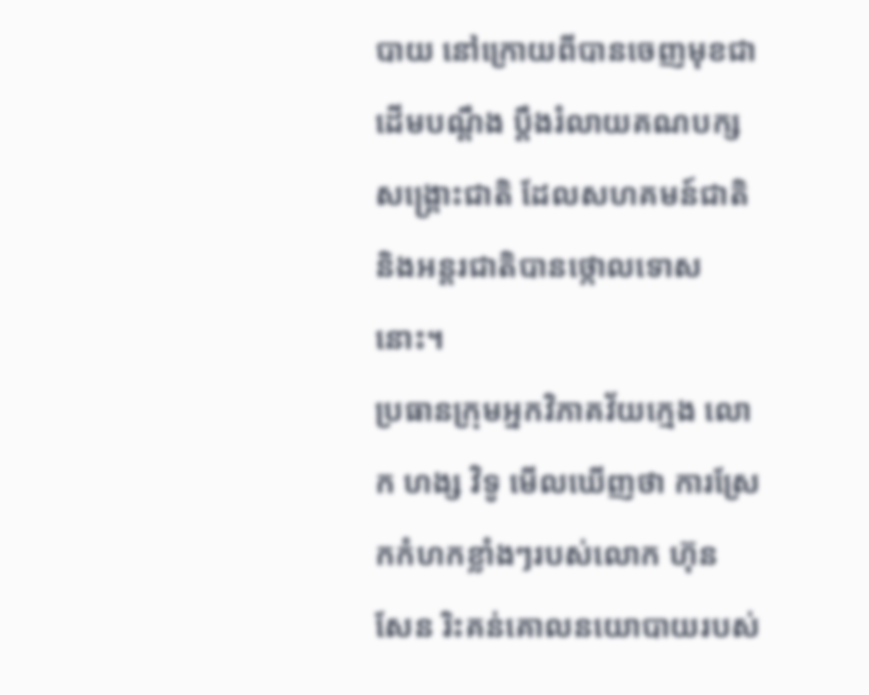បាយ នៅក្រោយពីបានចេញមុខជាដើមបណ្ដឹង ប្ដឹងរំលាយគណបក្សសង្គ្រោះជាតិ ដែលសហគមន៍ជាតិ និងអន្តរជាតិបានថ្កោលទោសនោះ។
ប្រធានក្រុមអ្នកវិភាគវ័យក្មេង លោក ហង្ស វិទូ មើលឃើញថា ការស្រែកកំហកខ្លាំងៗរបស់លោក ហ៊ុន សែន រិះគន់គោលនយោបាយរបស់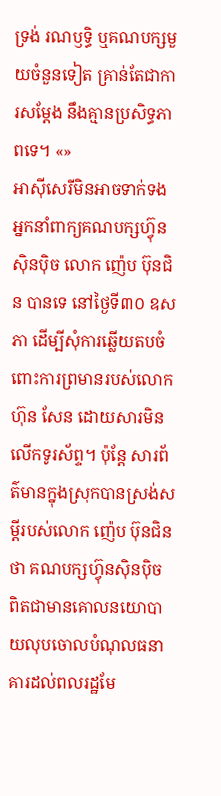ទ្រង់ រណឫទ្ធិ ឬគណបក្សមួយចំនួនទៀត គ្រាន់តែជាការសម្ដែង នឹងគ្មានប្រសិទ្ធភាពទេ។ «»
អាស៊ីសេរីមិនអាចទាក់ទង អ្នកនាំពាក្យគណបក្សហ៊្វុនស៊ិនប៉ិច លោក ញ៉េប ប៊ុនជិន បានទេ នៅថ្ងៃទី៣០ ឧសភា ដើម្បីសុំការឆ្លើយតបចំពោះការព្រមានរបស់លោក ហ៊ុន សែន ដោយសារមិនលើកទូរស័ព្ទ។ ប៉ុន្តែ សារព័ត៌មានក្នុងស្រុកបានស្រង់សម្ដីរបស់លោក ញ៉េប ប៊ុនជិន ថា គណបក្សហ៊្វុនស៊ិនប៉ិច ពិតជាមានគោលនយោបាយលុបចោលបំណុលធនាគារដល់ពលរដ្ឋមែ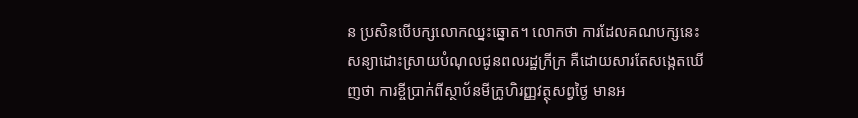ន ប្រសិនបើបក្សលោកឈ្នះឆ្នោត។ លោកថា ការដែលគណបក្សនេះ សន្យាដោះស្រាយបំណុលជូនពលរដ្ឋក្រីក្រ គឺដោយសារតែសង្កេតឃើញថា ការខ្ចីប្រាក់ពីស្ថាប័នមីក្រូហិរញ្ញវត្ថុសព្វថ្ងៃ មានអ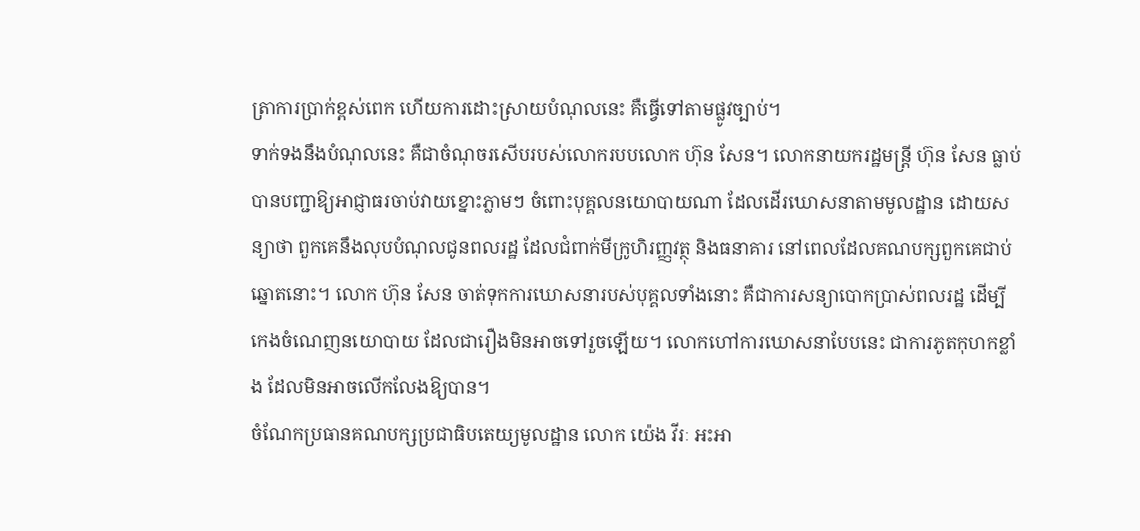ត្រាការប្រាក់ខ្ពស់ពេក ហើយការដោះស្រាយបំណុលនេះ គឺធ្វើទៅតាមផ្លូវច្បាប់។
ទាក់ទងនឹងបំណុលនេះ គឺជាចំណុចរសើបរបស់លោករបបលោក ហ៊ុន សែន។ លោកនាយករដ្ឋមន្ត្រី ហ៊ុន សែន ធ្លាប់ បានបញ្ជាឱ្យអាជ្ញាធរចាប់វាយខ្នោះភ្លាមៗ ចំពោះបុគ្គលនយោបាយណា ដែលដើរឃោសនាតាមមូលដ្ឋាន ដោយសន្យាថា ពួកគេនឹងលុបបំណុលជូនពលរដ្ឋ ដែលជំពាក់មីក្រូហិរញ្ញវត្ថុ និងធនាគារ នៅពេលដែលគណបក្សពួកគេជាប់ឆ្នោតនោះ។ លោក ហ៊ុន សែន ចាត់ទុកការឃោសនារបស់បុគ្គលទាំងនោះ គឺជាការសន្យាបោកប្រាស់ពលរដ្ឋ ដើម្បីកេងចំណេញនយោបាយ ដែលជារឿងមិនអាចទៅរួចឡើយ។ លោកហៅការឃោសនាបែបនេះ ជាការភូតកុហកខ្លាំង ដែលមិនអាចលើកលែងឱ្យបាន។
ចំណែកប្រធានគណបក្សប្រជាធិបតេយ្យមូលដ្ឋាន លោក យ៉េង វីរៈ អះអា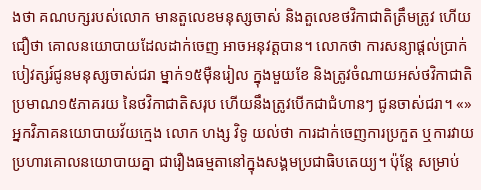ងថា គណបក្សរបស់លោក មានតួលេខមនុស្សចាស់ និងតួលេខថវិកាជាតិត្រឹមត្រូវ ហើយជឿថា គោលនយោបាយដែលដាក់ចេញ អាចអនុវត្តបាន។ លោកថា ការសន្យាផ្ដល់ប្រាក់បៀវត្សរ៍ជូនមនុស្សចាស់ជរា ម្នាក់១៥ម៉ឺនរៀល ក្នុងមួយខែ និងត្រូវចំណាយអស់ថវិកាជាតិប្រមាណ១៥ភាគរយ នៃថវិកាជាតិសរុប ហើយនឹងត្រូវបើកជាជំហានៗ ជូនចាស់ជរា។ «»
អ្នកវិភាគនយោបាយវ័យក្មេង លោក ហង្ស វិទូ យល់ថា ការដាក់ចេញការប្រកួត ឬការវាយប្រហារគោលនយោបាយគ្នា ជារឿងធម្មតានៅក្នុងសង្គមប្រជាធិបតេយ្យ។ ប៉ុន្តែ សម្រាប់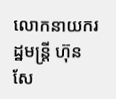លោកនាយករដ្ឋមន្ត្រី ហ៊ុន សែ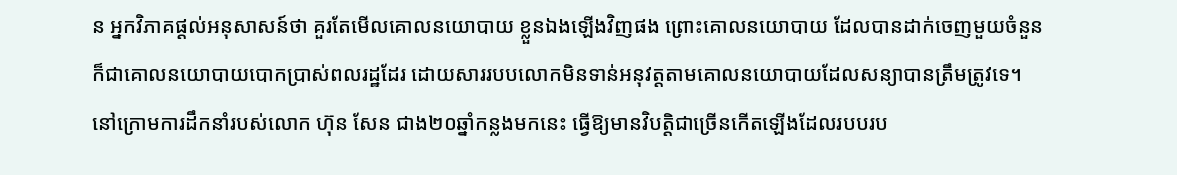ន អ្នកវិភាគផ្ដល់អនុសាសន៍ថា គួរតែមើលគោលនយោបាយ ខ្លួនឯងឡើងវិញផង ព្រោះគោលនយោបាយ ដែលបានដាក់ចេញមួយចំនួន ក៏ជាគោលនយោបាយបោកប្រាស់ពលរដ្ឋដែរ ដោយសាររបបលោកមិនទាន់អនុវត្តតាមគោលនយោបាយដែលសន្យាបានត្រឹមត្រូវទេ។
នៅក្រោមការដឹកនាំរបស់លោក ហ៊ុន សែន ជាង២០ឆ្នាំកន្លងមកនេះ ធ្វើឱ្យមានវិបត្តិជាច្រើនកើតឡើងដែលរបបរប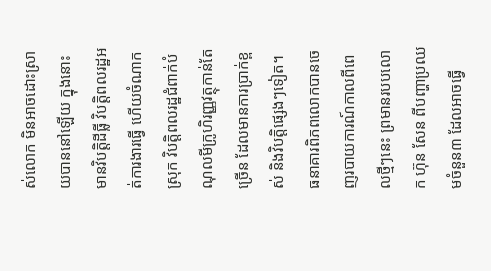ស់លោក មិនអាចដោះស្រាយបាននៅឡើយ ក្នុងនោះ មានវិបត្តិដីធ្លី វិបត្តិពលរដ្ឋអត់ការងារធ្វើ ហើយចំណាកស្រុក វិបត្តិពលរដ្ឋជំពាក់បំណុលមីក្រូហិរញ្ញវត្ថុកាន់តែច្រើន ដែលមានការប្រាក់ខ្ពស់ និងវិបត្តិផ្សេងៗទៀត។
ធនាគារពិភពលោកបានចេញរបាយការណ៍កាលពីពេលថ្មីៗនេះ ព្រមានរបបលោក ហ៊ុន សែន ពីបញ្ហាប្រឈមចំនួន៣ ដែលអាចធ្វើ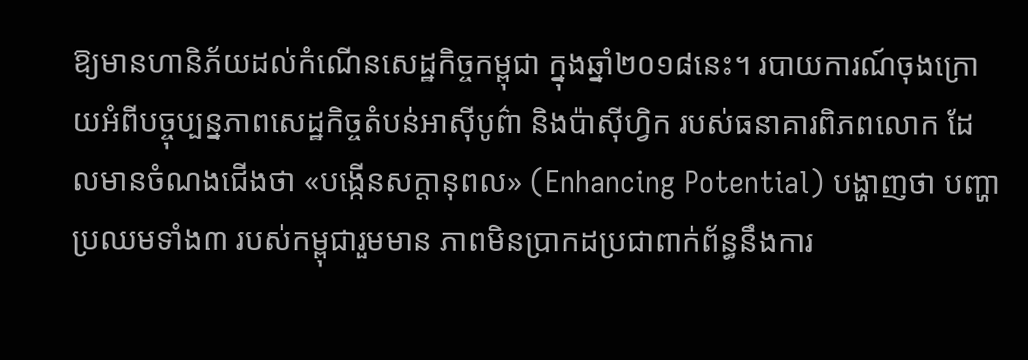ឱ្យមានហានិភ័យដល់កំណើនសេដ្ឋកិច្ចកម្ពុជា ក្នុងឆ្នាំ២០១៨នេះ។ របាយការណ៍ចុងក្រោយអំពីបច្ចុប្បន្នភាពសេដ្ឋកិច្ចតំបន់អាស៊ីបូព៌ា និងប៉ាស៊ីហ្វិក របស់ធនាគារពិភពលោក ដែលមានចំណងជើងថា «បង្កើនសក្ដានុពល» (Enhancing Potential) បង្ហាញថា បញ្ហាប្រឈមទាំង៣ របស់កម្ពុជារួមមាន ភាពមិនប្រាកដប្រជាពាក់ព័ន្ធនឹងការ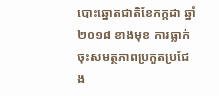បោះឆ្នោតជាតិខែកក្កដា ឆ្នាំ២០១៨ ខាងមុខ ការធ្លាក់ចុះសមត្ថភាពប្រកួតប្រជែង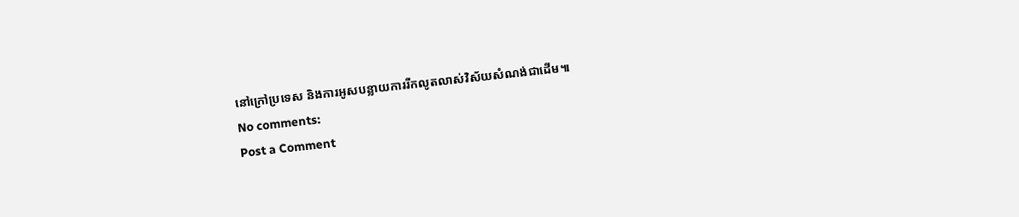នៅក្រៅប្រទេស និងការអូសបន្លាយការរីកលូតលាស់វិស័យសំណង់ជាដើម៕
No comments:
Post a Comment